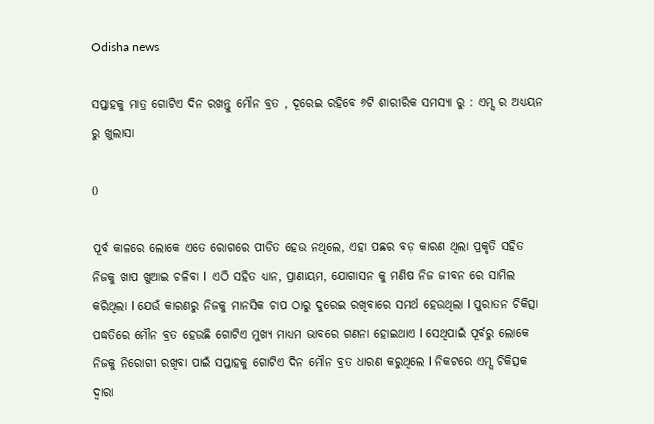Odisha news

ସପ୍ତାହକୁ ମାତ୍ର ଗୋଟିଏ ଦିନ ରଖନ୍ତୁ ମୌନ ବ୍ରତ , ଦୂରେଇ ରହିବେ ୬ଟି ଶାରୀରିକ ସମସ୍ୟା ରୁ : ଏମ୍ସ ର ଅଧ୍ୟୟନ ରୁ ଖୁଲାସା

0

ପୂର୍ବ କାଳରେ ଲୋକେ ଏତେ ରୋଗରେ ପୀଡିତ ହେଉ ନଥିଲେ, ଏହା ପଛର ବଡ଼ କାରଣ ଥିଲା ପ୍ରକୃତି ସହିତ ନିଜକୁ ଖାପ ଖୁଆଇ ଚଳିବା l  ଏଠି ସହିତ ଧ୍ୟାନ, ପ୍ରାଣାୟମ, ଯୋଗାସନ କୁ ମଣିଷ ନିଜ ଜୀବନ ରେ ସାମିଲ କରିଥିଲା l ଯେଉଁ କାରଣରୁ ନିଜକୁ ମାନସିକ ଚାପ ଠାରୁ ଦୁରେଇ ରଖିବାରେ ସମର୍ଥ ହେଉଥିଲା l ପୁରାତନ ଚିକିତ୍ସା ପଦ୍ଧତିରେ ମୌନ ବ୍ରତ ହେଉଛି ଗୋଟିଏ ମୁଖ୍ୟ ମାଧ୍ୟମ ଭାବରେ ଗଣନା ହୋଇଥାଏ l ସେଥିପାଇଁ ପୂର୍ବରୁ ଲୋକେ ନିଜକୁ ନିରୋଗୀ ରଖିବା ପାଇଁ ସପ୍ତାହକୁ ଗୋଟିଏ ଦିନ ମୌନ ବ୍ରତ ଧାରଣ କରୁଥିଲେ l ନିକଟରେ ଏମ୍ସ ଚିକିତ୍ସକ ଦ୍ୱାରା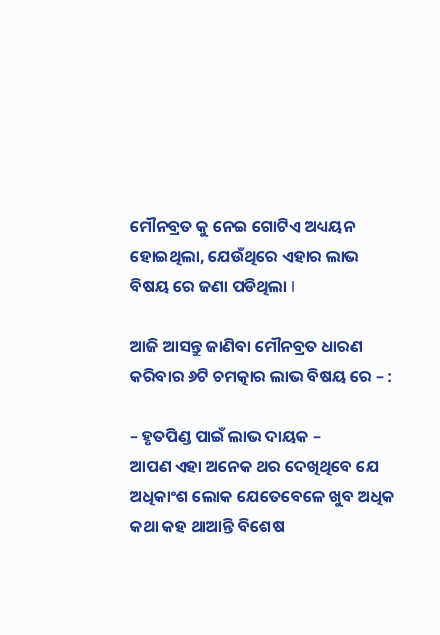ମୌନବ୍ରତ କୁ ନେଇ ଗୋଟିଏ ଅଧ୍ୟୟନ ହୋଇଥିଲା, ଯେଉଁଥିରେ ଏହାର ଲାଭ ବିଷୟ ରେ ଜଣା ପଡିଥିଲା l

ଆଜି ଆସନ୍ତୁ ଜାଣିବା ମୌନବ୍ରତ ଧାରଣ କରିବାର ୬ଟି ଚମତ୍କାର ଲାଭ ବିଷୟ ରେ – :

– ହୃତପିଣ୍ଡ ପାଇଁ ଲାଭ ଦାୟକ –
ଆପଣ ଏହା ଅନେକ ଥର ଦେଖିଥିବେ ଯେ ଅଧିକାଂଶ ଲୋକ ଯେତେବେଳେ ଖୁବ ଅଧିକ କଥା କହ ଥାଆନ୍ତି ବିଶେଷ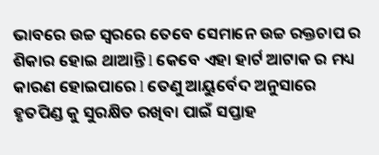ଭାବରେ ଉଚ୍ଚ ସ୍ୱରରେ ତେବେ ସେମାନେ ଉଚ୍ଚ ରକ୍ତଚାପ ର ଶିକାର ହୋଇ ଥାଆନ୍ତି l କେବେ ଏହା ହାର୍ଟ ଆଟାକ ର ମଧ୍ୟ କାରଣ ହୋଇପାରେ l ତେଣୁ ଆୟୁର୍ବେଦ ଅନୁସାରେ ହୃତପିଣ୍ଡ କୁ ସୁରକ୍ଷିତ ରଖିବା ପାଇଁ ସପ୍ତାହ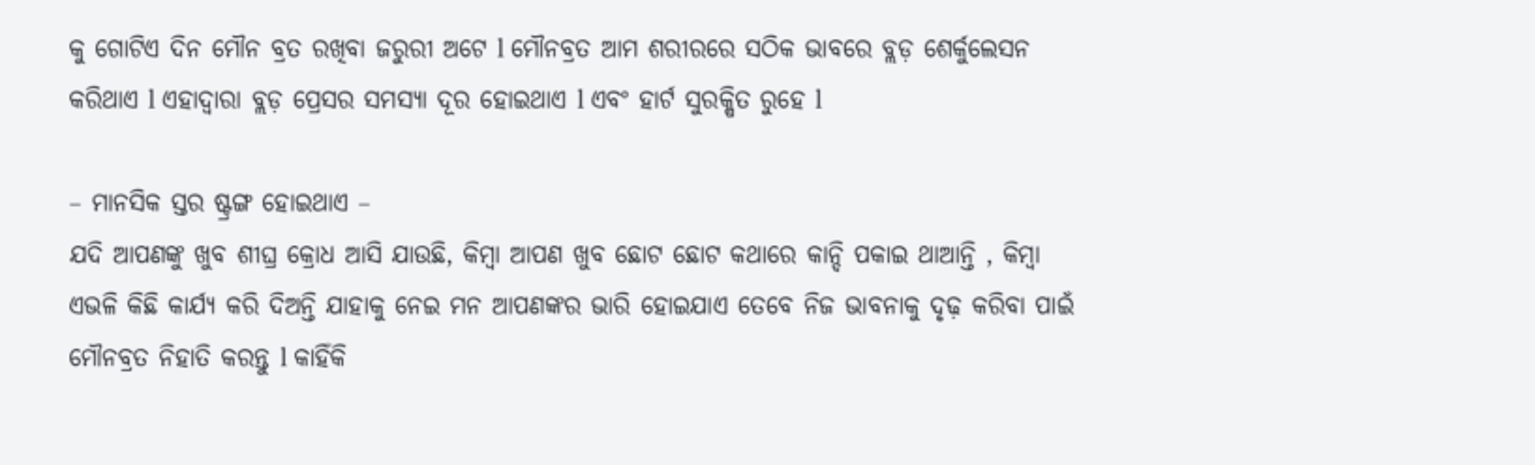କୁ ଗୋଟିଏ ଦିନ ମୌନ ବ୍ରତ ରଖିବା ଜରୁରୀ ଅଟେ l ମୌନବ୍ରତ ଆମ ଶରୀରରେ ସଠିକ ଭାବରେ ବ୍ଲଡ଼ ଶେର୍କୁଲେସନ କରିଥାଏ l ଏହାଦ୍ୱାରା ବ୍ଲଡ଼ ପ୍ରେସର ସମସ୍ୟା ଦୂର ହୋଇଥାଏ l ଏବଂ ହାର୍ଟ ସୁରକ୍ଷିତ ରୁହେ l

– ମାନସିକ ସ୍ତର ଷ୍ଟ୍ରଙ୍ଗ ହୋଇଥାଏ –
ଯଦି ଆପଣଙ୍କୁ ଖୁବ ଶୀଘ୍ର କ୍ରୋଧ ଆସି ଯାଉଛି, କିମ୍ବା ଆପଣ ଖୁବ ଛୋଟ ଛୋଟ କଥାରେ କାନ୍ଦି ପକାଇ ଥାଆନ୍ତି , କିମ୍ବା ଏଭଳି କିଛି କାର୍ଯ୍ୟ କରି ଦିଅନ୍ତି ଯାହାକୁ ନେଇ ମନ ଆପଣଙ୍କର ଭାରି ହୋଇଯାଏ ତେବେ ନିଜ ଭାବନାକୁ ଦୃଢ଼ କରିବା ପାଇଁ ମୌନବ୍ରତ ନିହାତି କରନ୍ତୁ l କାହିଁକି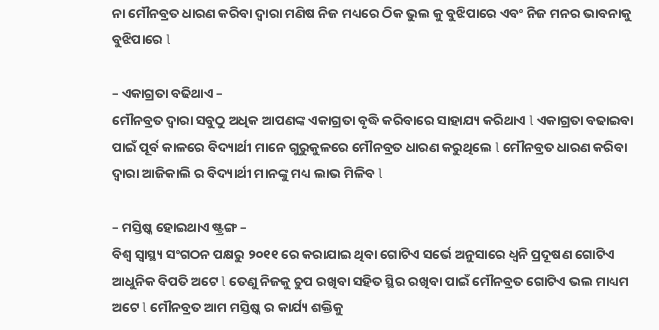ନା ମୌନବ୍ରତ ଧାରଣ କରିବା ଦ୍ୱାରା ମଣିଷ ନିଜ ମଧ୍ୟରେ ଠିକ ଭୁଲ କୁ ବୁଝିପାରେ ଏବଂ ନିଜ ମନର ଭାବନାକୁ ବୁଝିପାରେ l

– ଏକାଗ୍ରତା ବଢିଥାଏ –
ମୌନବ୍ରତ ଦ୍ୱାରା ସବୁଠୁ ଅଧିକ ଆପଣଙ୍କ ଏକାଗ୍ରତା ବୃଦ୍ଧି କରିବାରେ ସାହାଯ୍ୟ କରିଥାଏ l ଏକାଗ୍ରତା ବଢାଇବା ପାଇଁ ପୂର୍ବ କାଳରେ ବିଦ୍ୟାର୍ଥୀ ମାନେ ଗୁରୁକୁଳରେ ମୌନବ୍ରତ ଧାରଣ କରୁଥିଲେ l ମୌନବ୍ରତ ଧାରଣ କରିବା ଦ୍ୱାରା ଆଜିକାଲି ର ବିଦ୍ୟାର୍ଥୀ ମାନଙ୍କୁ ମଧ୍ୟ ଲାଭ ମିଳିବ l

– ମସ୍ତିଷ୍କ ହୋଇଥାଏ ଷ୍ଟ୍ରଙ୍ଗ –
ବିଶ୍ୱ ସ୍ୱାସ୍ଥ୍ୟ ସଂଗଠନ ପକ୍ଷରୁ ୨୦୧୧ ରେ କରାଯାଇ ଥିବା ଗୋଟିଏ ସର୍ଭେ ଅନୁସାରେ ଧ୍ୱନି ପ୍ରଦୂଷଣ ଗୋଟିଏ ଆଧୁନିକ ବିପତି ଅଟେ l ତେଣୁ ନିଜକୁ ଚୁପ ରଖିବା ସହିତ ସ୍ଥିର ରଖିବା ପାଇଁ ମୌନବ୍ରତ ଗୋଟିଏ ଭଲ ମାଧ୍ୟମ ଅଟେ l ମୌନବ୍ରତ ଆମ ମସ୍ତିଷ୍କ ର କାର୍ଯ୍ୟ ଶକ୍ତିକୁ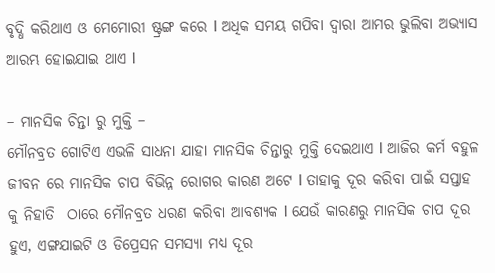ବୃଦ୍ଧି କରିଥାଏ ଓ ମେମୋରୀ ଷ୍ଟ୍ରଙ୍ଗ କରେ l ଅଧିକ ସମୟ ଗପିବା ଦ୍ୱାରା ଆମର ଭୁଲିବା ଅଭ୍ୟାସ ଆରମ୍ଭ ହୋଇଯାଇ ଥାଏ l

– ମାନସିକ ଚିନ୍ତା ରୁ ମୁକ୍ତି –
ମୌନବ୍ରତ ଗୋଟିଏ ଏଭଳି ସାଧନା ଯାହା ମାନସିକ ଚିନ୍ତାରୁ ମୁକ୍ତି ଦେଇଥାଏ l ଆଜିର କର୍ମ ବହୁଳ ଜୀବନ ରେ ମାନସିକ ଚାପ ବିଭିନ୍ନ ରୋଗର କାରଣ ଅଟେ l ତାହାକୁ ଦୂର କରିବା ପାଇଁ ସପ୍ତାହ କୁ ନିହାତି  ଠାରେ ମୌନବ୍ରତ ଧରଣ କରିବା ଆବଶ୍ୟକ l ଯେଉଁ କାରଣରୁ ମାନସିକ ଚାପ ଦୂର ହୁଏ, ଏଙ୍ଗଯାଇଟି ଓ ଡିପ୍ରେସନ ସମସ୍ୟା ମଧ୍ୟ ଦୂର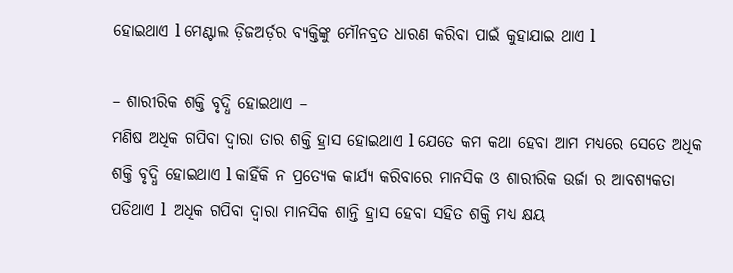ହୋଇଥାଏ l ମେଣ୍ଟାଲ ଡ଼ିଜଅର୍ଡ଼ର ବ୍ୟକ୍ତିଙ୍କୁ ମୌନବ୍ରତ ଧାରଣ କରିବା ପାଇଁ କୁହାଯାଇ ଥାଏ l

– ଶାରୀରିକ ଶକ୍ତି ବୃଦ୍ଧି ହୋଇଥାଏ –
ମଣିଷ ଅଧିକ ଗପିବା ଦ୍ୱାରା ତାର ଶକ୍ତି ହ୍ରାସ ହୋଇଥାଏ l ଯେତେ କମ କଥା ହେବା ଆମ ମଧ୍ୟରେ ସେତେ ଅଧିକ ଶକ୍ତି ବୃଦ୍ଧି ହୋଇଥାଏ l କାହିଁକି ନ ପ୍ରତ୍ୟେକ କାର୍ଯ୍ୟ କରିବାରେ ମାନସିକ ଓ ଶାରୀରିକ ଉର୍ଜା ର ଆବଶ୍ୟକତା ପଡିଥାଏ l  ଅଧିକ ଗପିବା ଦ୍ୱାରା ମାନସିକ ଶାନ୍ତି ହ୍ରାସ ହେବା ସହିତ ଶକ୍ତି ମଧ୍ୟ କ୍ଷୟ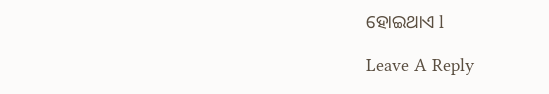ହୋଇଥାଏ l

Leave A Reply